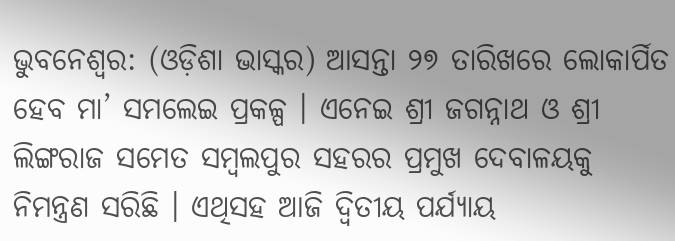ଭୁବନେଶ୍ଵର: (ଓଡ଼ିଶା ଭାସ୍କର) ଆସନ୍ତା ୨୭ ତାରିଖରେ ଲୋକାର୍ପିତ ହେବ ମା’ ସମଲେଇ ପ୍ରକଳ୍ପ । ଏନେଇ ଶ୍ରୀ ଜଗନ୍ନାଥ ଓ ଶ୍ରୀ ଲିଙ୍ଗରାଜ ସମେତ ସମ୍ବଲପୁର ସହରର ପ୍ରମୁଖ ଦେବାଳୟକୁ ନିମନ୍ତ୍ରଣ ସରିଛି । ଏଥିସହ ଆଜି ଦ୍ବିତୀୟ ପର୍ଯ୍ୟାୟ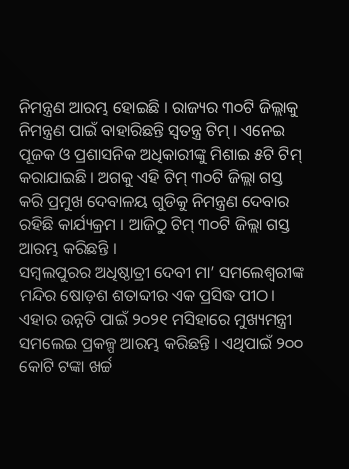ନିମନ୍ତ୍ରଣ ଆରମ୍ଭ ହୋଇଛି । ରାଜ୍ୟର ୩୦ଟି ଜିଲ୍ଲାକୁ ନିମନ୍ତ୍ରଣ ପାଇଁ ବାହାରିଛନ୍ତି ସ୍ଵତନ୍ତ୍ର ଟିମ୍ । ଏନେଇ ପୂଜକ ଓ ପ୍ରଶାସନିକ ଅଧିକାରୀଙ୍କୁ ମିଶାଇ ୫ଟି ଟିମ୍ କରାଯାଇଛି । ଅଗକୁ ଏହି ଟିମ୍ ୩୦ଟି ଜିଲ୍ଲା ଗସ୍ତ କରି ପ୍ରମୁଖ ଦେବାଳୟ ଗୁଡିକୁ ନିମନ୍ତ୍ରଣ ଦେବାର ରହିଛି କାର୍ଯ୍ୟକ୍ରମ । ଆଜିଠୁ ଟିମ୍ ୩୦ଟି ଜିଲ୍ଲା ଗସ୍ତ ଆରମ୍ଭ କରିଛନ୍ତି ।
ସମ୍ବଲପୁରର ଅଧିଷ୍ଠାତ୍ରୀ ଦେବୀ ମା’ ସମଲେଶ୍ବରୀଙ୍କ ମନ୍ଦିର ଷୋଡ଼ଶ ଶତାବ୍ଦୀର ଏକ ପ୍ରସିଦ୍ଧ ପୀଠ। ଏହାର ଉନ୍ନତି ପାଇଁ ୨୦୨୧ ମସିହାରେ ମୁଖ୍ୟମନ୍ତ୍ରୀ ସମଲେଇ ପ୍ରକଳ୍ପ ଆରମ୍ଭ କରିଛନ୍ତି । ଏଥିପାଇଁ ୨୦୦ କୋଟି ଟଙ୍କା ଖର୍ଚ୍ଚ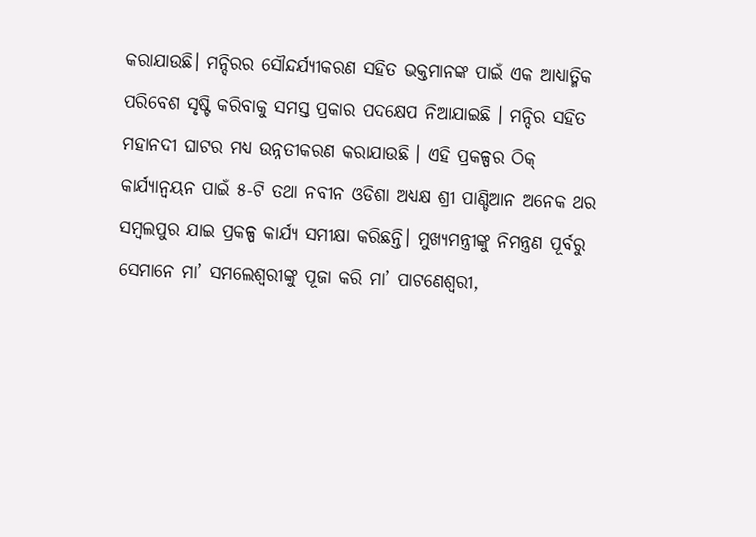କରାଯାଉଛି। ମନ୍ଦିରର ସୌନ୍ଦର୍ଯ୍ୟୀକରଣ ସହିତ ଭକ୍ତମାନଙ୍କ ପାଇଁ ଏକ ଆଧ୍ୟାତ୍ମିକ ପରିବେଶ ସୃଷ୍ଟି କରିବାକୁ ସମସ୍ତ ପ୍ରକାର ପଦକ୍ଷେପ ନିଆଯାଇଛି । ମନ୍ଦିର ସହିତ ମହାନଦୀ ଘାଟର ମଧ୍ୟ ଉନ୍ନତୀକରଣ କରାଯାଉଛି । ଏହି ପ୍ରକଳ୍ପର ଠିକ୍ କାର୍ଯ୍ୟାନ୍ବୟନ ପାଇଁ ୫-ଟି ତଥା ନବୀନ ଓଡିଶା ଅଧ୍ୟକ୍ଷ ଶ୍ରୀ ପାଣ୍ଡିଆନ ଅନେକ ଥର ସମ୍ବଲପୁର ଯାଇ ପ୍ରକଳ୍ପ କାର୍ଯ୍ୟ ସମୀକ୍ଷା କରିଛନ୍ତି। ମୁଖ୍ୟମନ୍ତ୍ରୀଙ୍କୁ ନିମନ୍ତ୍ରଣ ପୂର୍ବରୁ ସେମାନେ ମା’ ସମଲେଶ୍ବରୀଙ୍କୁ ପୂଜା କରି ମା’ ପାଟଣେଶ୍ୱରୀ,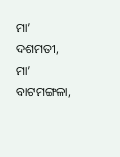ମା’ ଦଶମତୀ, ମା’ ବାଟମଙ୍ଗଳା,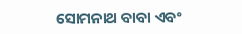ସୋମନାଥ ବାବା ଏବଂ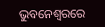ଭୁବନେଶ୍ୱରରେ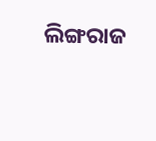ଲିଙ୍ଗରାଜ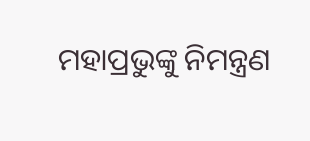ମହାପ୍ରଭୁଙ୍କୁ ନିମନ୍ତ୍ରଣ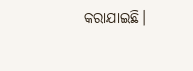କରାଯାଇଛି।